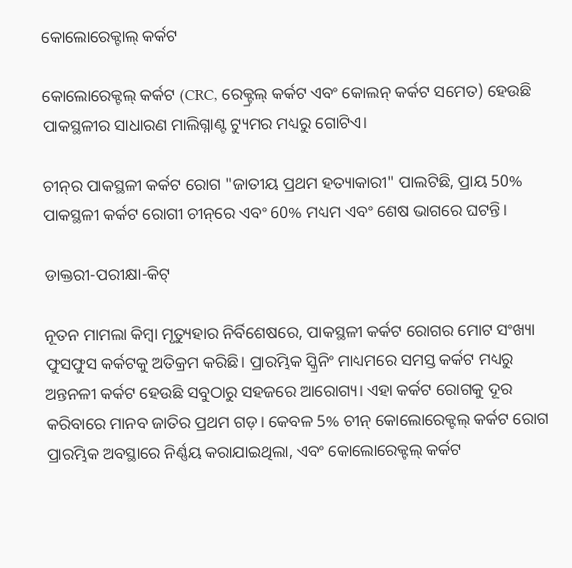କୋଲୋରେକ୍ଟାଲ୍ କର୍କଟ

କୋଲୋରେକ୍ଟଲ୍ କର୍କଟ (CRC, ରେକ୍ଟ୍ରଲ୍ କର୍କଟ ଏବଂ କୋଲନ୍ କର୍କଟ ସମେତ) ହେଉଛି ପାକସ୍ଥଳୀର ସାଧାରଣ ମାଲିଗ୍ନାଣ୍ଟ ଟ୍ୟୁମର ମଧ୍ୟରୁ ଗୋଟିଏ।

ଚୀନ୍‌ର ପାକସ୍ଥଳୀ କର୍କଟ ରୋଗ "ଜାତୀୟ ପ୍ରଥମ ହତ୍ୟାକାରୀ" ପାଲଟିଛି, ପ୍ରାୟ 50% ପାକସ୍ଥଳୀ କର୍କଟ ରୋଗୀ ଚୀନ୍‌ରେ ଏବଂ 60% ମଧ୍ୟମ ଏବଂ ଶେଷ ଭାଗରେ ଘଟନ୍ତି।

ଡାକ୍ତରୀ-ପରୀକ୍ଷା-କିଟ୍

ନୂତନ ମାମଲା କିମ୍ବା ମୃତ୍ୟୁହାର ନିର୍ବିଶେଷରେ, ପାକସ୍ଥଳୀ କର୍କଟ ରୋଗର ମୋଟ ସଂଖ୍ୟା ଫୁସଫୁସ କର୍କଟକୁ ଅତିକ୍ରମ କରିଛି। ପ୍ରାରମ୍ଭିକ ସ୍କ୍ରିନିଂ ମାଧ୍ୟମରେ ସମସ୍ତ କର୍କଟ ମଧ୍ୟରୁ ଅନ୍ତନଳୀ କର୍କଟ ହେଉଛି ସବୁଠାରୁ ସହଜରେ ଆରୋଗ୍ୟ। ଏହା କର୍କଟ ରୋଗକୁ ଦୂର କରିବାରେ ମାନବ ଜାତିର ପ୍ରଥମ ଗଡ଼। କେବଳ 5% ଚୀନ୍ କୋଲୋରେକ୍ଟଲ୍ କର୍କଟ ରୋଗ ପ୍ରାରମ୍ଭିକ ଅବସ୍ଥାରେ ନିର୍ଣ୍ଣୟ କରାଯାଇଥିଲା, ଏବଂ କୋଲୋରେକ୍ଟଲ୍ କର୍କଟ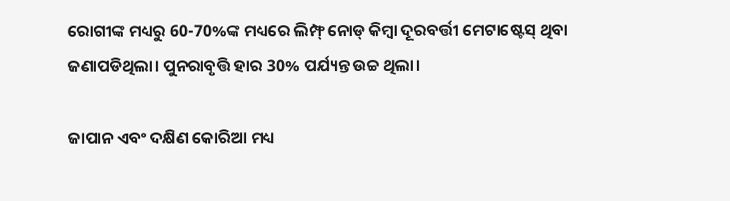ରୋଗୀଙ୍କ ମଧ୍ୟରୁ 60-70%ଙ୍କ ମଧ୍ୟରେ ଲିମ୍ଫ୍ ନୋଡ୍ କିମ୍ବା ଦୂରବର୍ତ୍ତୀ ମେଟାଷ୍ଟେସ୍ ଥିବା ଜଣାପଡିଥିଲା। ପୁନରାବୃତ୍ତି ହାର 30% ପର୍ଯ୍ୟନ୍ତ ଉଚ୍ଚ ଥିଲା।

ଜାପାନ ଏବଂ ଦକ୍ଷିଣ କୋରିଆ ମଧ୍ୟ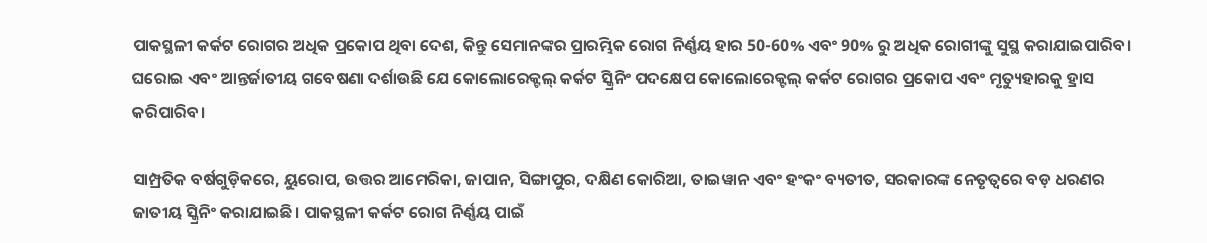ପାକସ୍ଥଳୀ କର୍କଟ ରୋଗର ଅଧିକ ପ୍ରକୋପ ଥିବା ଦେଶ, କିନ୍ତୁ ସେମାନଙ୍କର ପ୍ରାରମ୍ଭିକ ରୋଗ ନିର୍ଣ୍ଣୟ ହାର 50-60% ଏବଂ 90% ରୁ ଅଧିକ ରୋଗୀଙ୍କୁ ସୁସ୍ଥ କରାଯାଇପାରିବ। ଘରୋଇ ଏବଂ ଆନ୍ତର୍ଜାତୀୟ ଗବେଷଣା ଦର୍ଶାଉଛି ଯେ କୋଲୋରେକ୍ଟଲ୍ କର୍କଟ ସ୍କ୍ରିନିଂ ପଦକ୍ଷେପ କୋଲୋରେକ୍ଟଲ୍ କର୍କଟ ରୋଗର ପ୍ରକୋପ ଏବଂ ମୃତ୍ୟୁହାରକୁ ହ୍ରାସ କରିପାରିବ।

ସାମ୍ପ୍ରତିକ ବର୍ଷଗୁଡ଼ିକରେ, ୟୁରୋପ, ଉତ୍ତର ଆମେରିକା, ଜାପାନ, ସିଙ୍ଗାପୁର, ଦକ୍ଷିଣ କୋରିଆ, ତାଇୱାନ ଏବଂ ହଂକଂ ବ୍ୟତୀତ, ସରକାରଙ୍କ ନେତୃତ୍ୱରେ ବଡ଼ ଧରଣର ଜାତୀୟ ସ୍କ୍ରିନିଂ କରାଯାଇଛି। ପାକସ୍ଥଳୀ କର୍କଟ ରୋଗ ନିର୍ଣ୍ଣୟ ପାଇଁ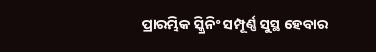ପ୍ରାରମ୍ଭିକ ସ୍କ୍ରିନିଂ ସମ୍ପୂର୍ଣ୍ଣ ସୁସ୍ଥ ହେବାର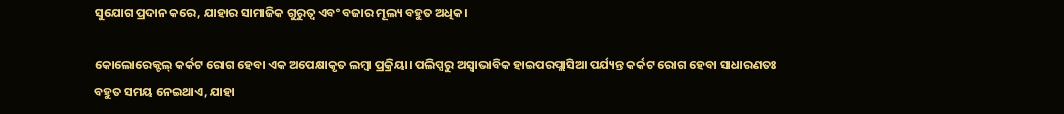ସୁଯୋଗ ପ୍ରଦାନ କରେ, ଯାହାର ସାମାଜିକ ଗୁରୁତ୍ୱ ଏବଂ ବଜାର ମୂଲ୍ୟ ବହୁତ ଅଧିକ।

କୋଲୋରେକ୍ଟଲ୍ କର୍କଟ ରୋଗ ହେବା ଏକ ଅପେକ୍ଷାକୃତ ଲମ୍ବା ପ୍ରକ୍ରିୟା। ପଲିପ୍ସରୁ ଅସ୍ୱାଭାବିକ ହାଇପରପ୍ଲାସିଆ ପର୍ଯ୍ୟନ୍ତ କର୍କଟ ରୋଗ ହେବା ସାଧାରଣତଃ ବହୁତ ସମୟ ନେଇଥାଏ, ଯାହା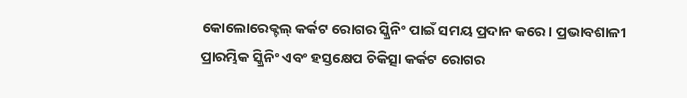କୋଲୋରେକ୍ଟଲ୍ କର୍କଟ ରୋଗର ସ୍କ୍ରିନିଂ ପାଇଁ ସମୟ ପ୍ରଦାନ କରେ। ପ୍ରଭାବଶାଳୀ ପ୍ରାରମ୍ଭିକ ସ୍କ୍ରିନିଂ ଏବଂ ହସ୍ତକ୍ଷେପ ଚିକିତ୍ସା କର୍କଟ ରୋଗର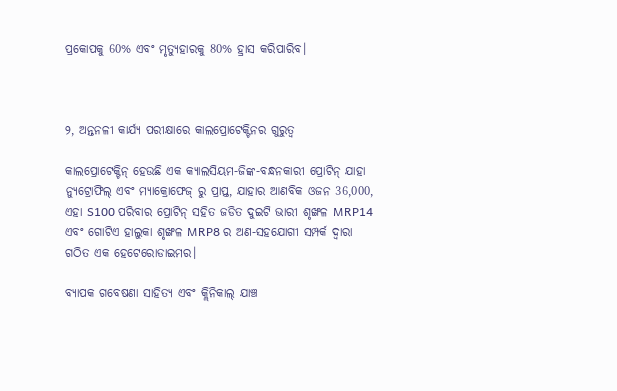ପ୍ରକୋପକୁ 60% ଏବଂ ମୃତ୍ୟୁହାରକୁ 80% ହ୍ରାସ କରିପାରିବ।



୨, ଅନ୍ତନଳୀ କାର୍ଯ୍ୟ ପରୀକ୍ଷାରେ କାଲପ୍ରୋଟେକ୍ଟିନର ଗୁରୁତ୍ୱ

କାଲପ୍ରୋଟେକ୍ଟିନ୍ ହେଉଛି ଏକ କ୍ୟାଲସିୟମ-ଜିଙ୍କ-ବନ୍ଧନକାରୀ ପ୍ରୋଟିନ୍ ଯାହା ନ୍ୟୁଟ୍ରୋଫିଲ୍ ଏବଂ ମ୍ୟାକ୍ରୋଫେଜ୍ ରୁ ପ୍ରାପ୍ତ, ଯାହାର ଆଣବିକ ଓଜନ 36,000, ଏହା S100 ପରିବାର ପ୍ରୋଟିନ୍ ସହିତ ଜଡିତ ଦୁଇଟି ଭାରୀ ଶୃଙ୍ଖଳ MRP14 ଏବଂ ଗୋଟିଏ ହାଲୁକା ଶୃଙ୍ଖଳ MRP8 ର ଅଣ-ସହଯୋଗୀ ସମ୍ପର୍କ ଦ୍ୱାରା ଗଠିତ ଏକ ହେଟେରୋଡାଇମର।

ବ୍ୟାପକ ଗବେଷଣା ସାହିତ୍ୟ ଏବଂ କ୍ଲିନିକାଲ୍ ଯାଞ୍ଚ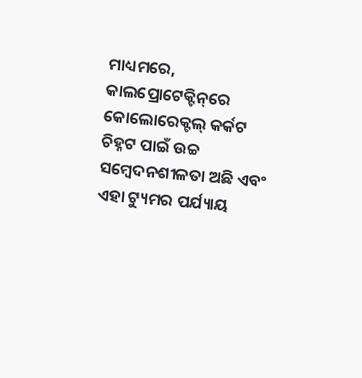ମାଧ୍ୟମରେ, କାଲପ୍ରୋଟେକ୍ଟିନ୍‌ରେ କୋଲୋରେକ୍ଟଲ୍ କର୍କଟ ଚିହ୍ନଟ ପାଇଁ ଉଚ୍ଚ ସମ୍ବେଦନଶୀଳତା ଅଛି ଏବଂ ଏହା ଟ୍ୟୁମର ପର୍ଯ୍ୟାୟ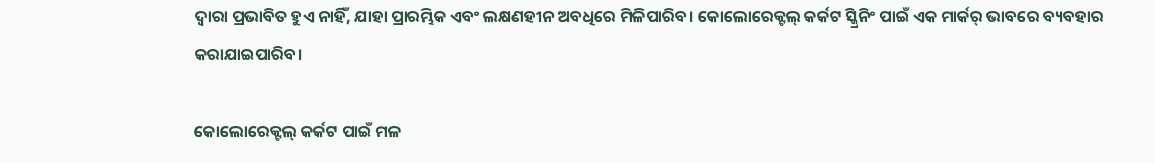ଦ୍ୱାରା ପ୍ରଭାବିତ ହୁଏ ନାହିଁ, ଯାହା ପ୍ରାରମ୍ଭିକ ଏବଂ ଲକ୍ଷଣହୀନ ଅବଧିରେ ମିଳିପାରିବ। କୋଲୋରେକ୍ଟଲ୍ କର୍କଟ ସ୍କ୍ରିନିଂ ପାଇଁ ଏକ ମାର୍କର୍ ଭାବରେ ବ୍ୟବହାର କରାଯାଇପାରିବ।

କୋଲୋରେକ୍ଟଲ୍ କର୍କଟ ପାଇଁ ମଳ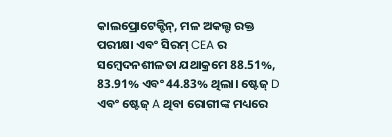କାଲପ୍ରୋଟେକ୍ଟିନ୍, ମଳ ଅକଲ୍ଟ ରକ୍ତ ପରୀକ୍ଷା ଏବଂ ସିରମ୍ CEA ର ସମ୍ବେଦନଶୀଳତା ଯଥାକ୍ରମେ 88.51%, 83.91% ଏବଂ 44.83% ଥିଲା। ଷ୍ଟେଜ୍ D ଏବଂ ଷ୍ଟେଜ୍ A ଥିବା ରୋଗୀଙ୍କ ମଧ୍ୟରେ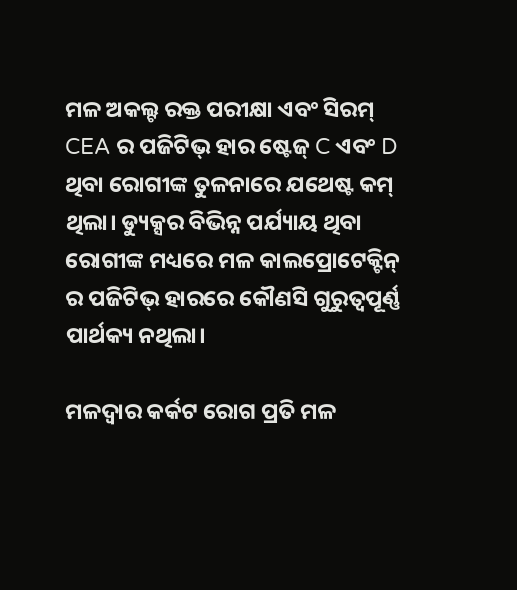ମଳ ଅକଲ୍ଟ ରକ୍ତ ପରୀକ୍ଷା ଏବଂ ସିରମ୍ CEA ର ପଜିଟିଭ୍ ହାର ଷ୍ଟେଜ୍ C ଏବଂ D ଥିବା ରୋଗୀଙ୍କ ତୁଳନାରେ ଯଥେଷ୍ଟ କମ୍ ଥିଲା। ଡ୍ୟୁକ୍ସର ବିଭିନ୍ନ ପର୍ଯ୍ୟାୟ ଥିବା ରୋଗୀଙ୍କ ମଧ୍ୟରେ ମଳ କାଲପ୍ରୋଟେକ୍ଟିନ୍ ର ପଜିଟିଭ୍ ହାରରେ କୌଣସି ଗୁରୁତ୍ୱପୂର୍ଣ୍ଣ ପାର୍ଥକ୍ୟ ନଥିଲା।

ମଳଦ୍ୱାର କର୍କଟ ରୋଗ ପ୍ରତି ମଳ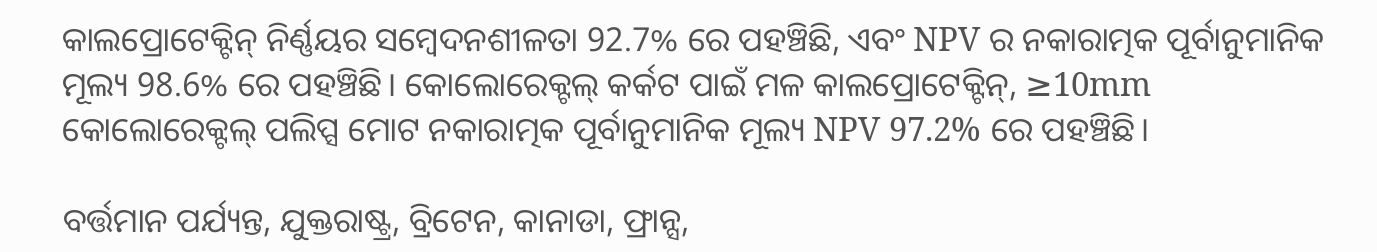କାଲପ୍ରୋଟେକ୍ଟିନ୍ ନିର୍ଣ୍ଣୟର ସମ୍ବେଦନଶୀଳତା 92.7% ରେ ପହଞ୍ଚିଛି, ଏବଂ NPV ର ନକାରାତ୍ମକ ପୂର୍ବାନୁମାନିକ ମୂଲ୍ୟ 98.6% ରେ ପହଞ୍ଚିଛି। କୋଲୋରେକ୍ଟଲ୍ କର୍କଟ ପାଇଁ ମଳ କାଲପ୍ରୋଟେକ୍ଟିନ୍, ≥10mm କୋଲୋରେକ୍ଟଲ୍ ପଲିପ୍ସ ମୋଟ ନକାରାତ୍ମକ ପୂର୍ବାନୁମାନିକ ମୂଲ୍ୟ NPV 97.2% ରେ ପହଞ୍ଚିଛି।

ବର୍ତ୍ତମାନ ପର୍ଯ୍ୟନ୍ତ, ଯୁକ୍ତରାଷ୍ଟ୍ର, ବ୍ରିଟେନ, କାନାଡା, ଫ୍ରାନ୍ସ,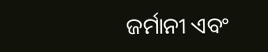ଜର୍ମାନୀ ଏବଂ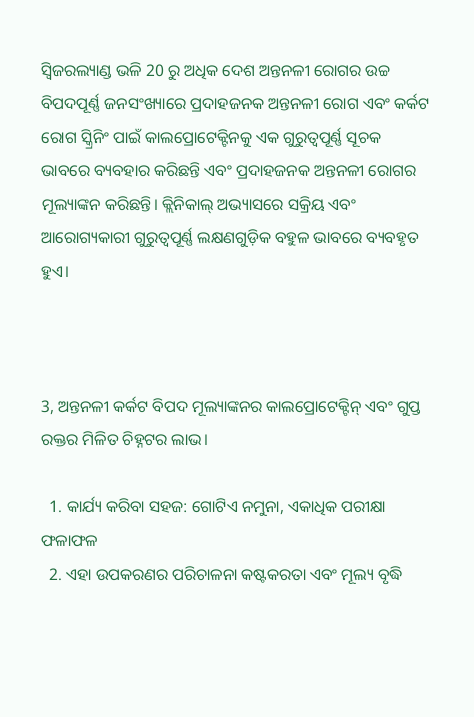ସ୍ୱିଜରଲ୍ୟାଣ୍ଡ ଭଳି 20 ରୁ ଅଧିକ ଦେଶ ଅନ୍ତନଳୀ ରୋଗର ଉଚ୍ଚ ବିପଦପୂର୍ଣ୍ଣ ଜନସଂଖ୍ୟାରେ ପ୍ରଦାହଜନକ ଅନ୍ତନଳୀ ରୋଗ ଏବଂ କର୍କଟ ରୋଗ ସ୍କ୍ରିନିଂ ପାଇଁ କାଲପ୍ରୋଟେକ୍ଟିନକୁ ଏକ ଗୁରୁତ୍ୱପୂର୍ଣ୍ଣ ସୂଚକ ଭାବରେ ବ୍ୟବହାର କରିଛନ୍ତି ଏବଂ ପ୍ରଦାହଜନକ ଅନ୍ତନଳୀ ରୋଗର ମୂଲ୍ୟାଙ୍କନ କରିଛନ୍ତି। କ୍ଲିନିକାଲ୍ ଅଭ୍ୟାସରେ ସକ୍ରିୟ ଏବଂ ଆରୋଗ୍ୟକାରୀ ଗୁରୁତ୍ୱପୂର୍ଣ୍ଣ ଲକ୍ଷଣଗୁଡ଼ିକ ବହୁଳ ଭାବରେ ବ୍ୟବହୃତ ହୁଏ।



3, ଅନ୍ତନଳୀ କର୍କଟ ବିପଦ ମୂଲ୍ୟାଙ୍କନର କାଲପ୍ରୋଟେକ୍ଟିନ୍ ଏବଂ ଗୁପ୍ତ ରକ୍ତର ମିଳିତ ଚିହ୍ନଟର ଲାଭ।

  1. କାର୍ଯ୍ୟ କରିବା ସହଜ: ଗୋଟିଏ ନମୁନା, ଏକାଧିକ ପରୀକ୍ଷା ଫଳାଫଳ
  2. ଏହା ଉପକରଣର ପରିଚାଳନା କଷ୍ଟକରତା ଏବଂ ମୂଲ୍ୟ ବୃଦ୍ଧି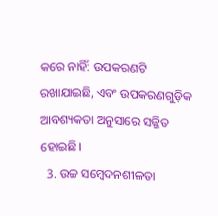କରେ ନାହିଁ: ଉପକରଣଟି ରଖାଯାଇଛି, ଏବଂ ଉପକରଣଗୁଡ଼ିକ ଆବଶ୍ୟକତା ଅନୁସାରେ ସଜ୍ଜିତ ହୋଇଛି।
  3. ଉଚ୍ଚ ସମ୍ବେଦନଶୀଳତା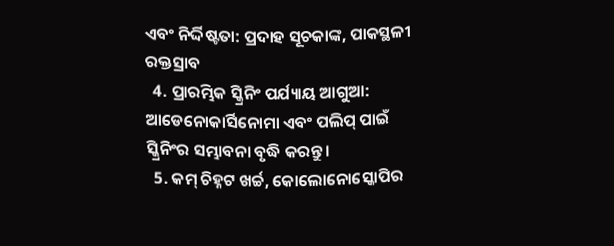ଏବଂ ନିର୍ଦ୍ଦିଷ୍ଟତା: ପ୍ରଦାହ ସୂଚକାଙ୍କ, ପାକସ୍ଥଳୀ ରକ୍ତସ୍ରାବ
  4. ପ୍ରାରମ୍ଭିକ ସ୍କ୍ରିନିଂ ପର୍ଯ୍ୟାୟ ଆଗୁଆ: ଆଡେନୋକାର୍ସିନୋମା ଏବଂ ପଲିପ୍ ପାଇଁ ସ୍କ୍ରିନିଂର ସମ୍ଭାବନା ବୃଦ୍ଧି କରନ୍ତୁ।
  5. କମ୍ ଚିହ୍ନଟ ଖର୍ଚ୍ଚ, କୋଲୋନୋସ୍କୋପିର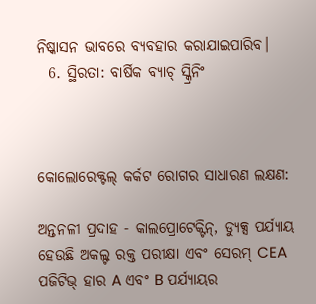ନିଷ୍କାସନ ଭାବରେ ବ୍ୟବହାର କରାଯାଇପାରିବ।
  6. ସ୍ଥିରତା: ବାର୍ଷିକ ବ୍ୟାଚ୍ ସ୍କ୍ରିନିଂ



କୋଲୋରେକ୍ଟଲ୍ କର୍କଟ ରୋଗର ସାଧାରଣ ଲକ୍ଷଣ:

ଅନ୍ତନଳୀ ପ୍ରଦାହ - କାଲପ୍ରୋଟେକ୍ଟିନ୍, ଡ୍ୟୁକ୍ସ ପର୍ଯ୍ୟାୟ ହେଉଛି ଅକଲ୍ଟ ରକ୍ତ ପରୀକ୍ଷା ଏବଂ ସେରମ୍ CEA ପଜିଟିଭ୍ ହାର A ଏବଂ B ପର୍ଯ୍ୟାୟର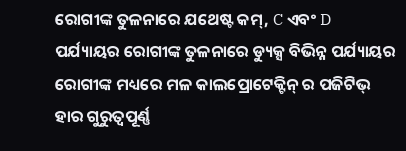ରୋଗୀଙ୍କ ତୁଳନାରେ ଯଥେଷ୍ଟ କମ୍, C ଏବଂ D ପର୍ଯ୍ୟାୟର ରୋଗୀଙ୍କ ତୁଳନାରେ ଡ୍ୟୁକ୍ସ ବିଭିନ୍ନ ପର୍ଯ୍ୟାୟର ରୋଗୀଙ୍କ ମଧ୍ୟରେ ମଳ କାଲପ୍ରୋଟେକ୍ଟିନ୍ ର ପଜିଟିଭ୍ ହାର ଗୁରୁତ୍ୱପୂର୍ଣ୍ଣ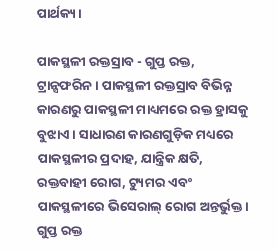ପାର୍ଥକ୍ୟ।

ପାକସ୍ଥଳୀ ରକ୍ତସ୍ରାବ - ଗୁପ୍ତ ରକ୍ତ, ଟ୍ରାନ୍ସଫରିନ। ପାକସ୍ଥଳୀ ରକ୍ତସ୍ରାବ ବିଭିନ୍ନ କାରଣରୁ ପାକସ୍ଥଳୀ ମାଧ୍ୟମରେ ରକ୍ତ ହ୍ରାସକୁ ବୁଝାଏ। ସାଧାରଣ କାରଣଗୁଡ଼ିକ ମଧ୍ୟରେ ପାକସ୍ଥଳୀର ପ୍ରଦାହ, ଯାନ୍ତ୍ରିକ କ୍ଷତି, ରକ୍ତବାହୀ ରୋଗ, ଟ୍ୟୁମର ଏବଂ ପାକସ୍ଥଳୀରେ ଭିସେରାଲ୍ ରୋଗ ଅନ୍ତର୍ଭୁକ୍ତ। ଗୁପ୍ତ ରକ୍ତ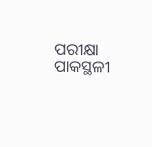ପରୀକ୍ଷା ପାକସ୍ଥଳୀ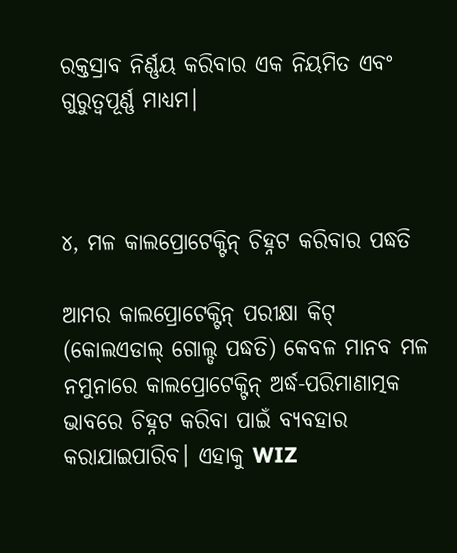ରକ୍ତସ୍ରାବ ନିର୍ଣ୍ଣୟ କରିବାର ଏକ ନିୟମିତ ଏବଂ ଗୁରୁତ୍ୱପୂର୍ଣ୍ଣ ମାଧ୍ୟମ।



୪, ମଳ କାଲପ୍ରୋଟେକ୍ଟିନ୍ ଚିହ୍ନଟ କରିବାର ପଦ୍ଧତି

ଆମର କାଲପ୍ରୋଟେକ୍ଟିନ୍ ପରୀକ୍ଷା କିଟ୍ (କୋଲଏଡାଲ୍ ଗୋଲ୍ଡ ପଦ୍ଧତି) କେବଳ ମାନବ ମଳ ନମୁନାରେ କାଲପ୍ରୋଟେକ୍ଟିନ୍ ଅର୍ଦ୍ଧ-ପରିମାଣାତ୍ମକ ଭାବରେ ଚିହ୍ନଟ କରିବା ପାଇଁ ବ୍ୟବହାର କରାଯାଇପାରିବ। ଏହାକୁ WIZ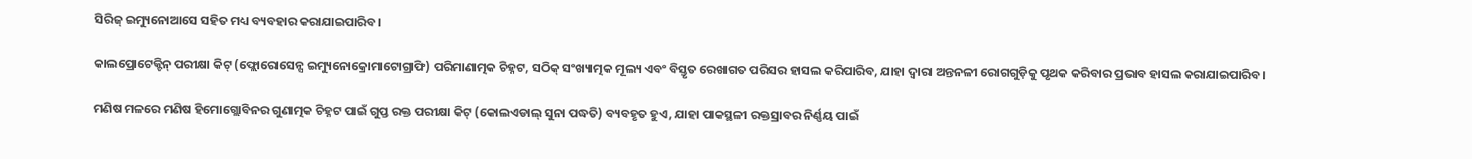ସିରିଜ୍ ଇମ୍ୟୁନୋଆସେ ସହିତ ମଧ୍ୟ ବ୍ୟବହାର କରାଯାଇପାରିବ।

କାଲପ୍ରୋଟେକ୍ଟିନ୍ ପରୀକ୍ଷା କିଟ୍ (ଫ୍ଲୋରୋସେନ୍ସ ଇମ୍ୟୁନୋକ୍ରୋମାଟୋଗ୍ରାଫି) ପରିମାଣାତ୍ମକ ଚିହ୍ନଟ, ସଠିକ୍ ସଂଖ୍ୟାତ୍ମକ ମୂଲ୍ୟ ଏବଂ ବିସ୍ତୃତ ରେଖାଗତ ପରିସର ହାସଲ କରିପାରିବ, ଯାହା ଦ୍ୱାରା ଅନ୍ତନଳୀ ରୋଗଗୁଡ଼ିକୁ ପୃଥକ କରିବାର ପ୍ରଭାବ ହାସଲ କରାଯାଇପାରିବ।

ମଣିଷ ମଳରେ ମଣିଷ ହିମୋଗ୍ଲୋବିନର ଗୁଣାତ୍ମକ ଚିହ୍ନଟ ପାଇଁ ଗୁପ୍ତ ରକ୍ତ ପରୀକ୍ଷା କିଟ୍ (କୋଲଏଡାଲ୍ ସୁନା ପଦ୍ଧତି) ବ୍ୟବହୃତ ହୁଏ, ଯାହା ପାକସ୍ଥଳୀ ରକ୍ତସ୍ରାବର ନିର୍ଣ୍ଣୟ ପାଇଁ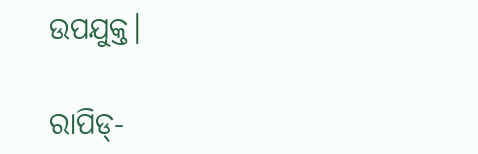ଉପଯୁକ୍ତ।

ରାପିଡ୍-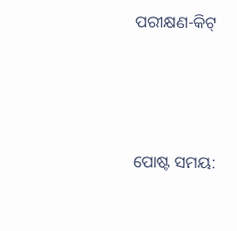ପରୀକ୍ଷଣ-କିଟ୍




ପୋଷ୍ଟ ସମୟ: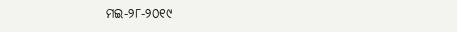ମଇ-୨୮-୨୦୧୯